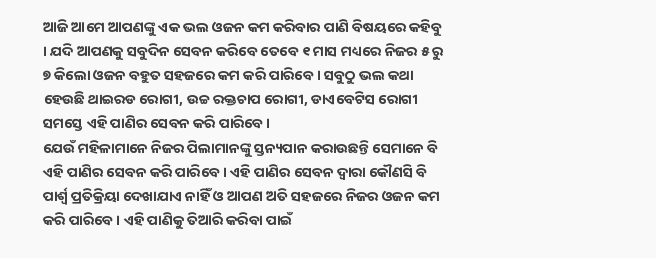ଆଜି ଆମେ ଆପଣଙ୍କୁ ଏକ ଭଲ ଓଜନ କମ କରିବାର ପାଣି ବିଷୟରେ କହିବୁ । ଯଦି ଆପଣକୁ ସବୁଦିନ ସେବନ କରିବେ ତେବେ ୧ ମାସ ମଧ୍ୟରେ ନିଜର ୫ ରୁ ୭ କିଲୋ ଓଜନ ବହୁତ ସହଜରେ କମ କରି ପାରିବେ । ସବୁଠୁ ଭଲ କଥା ହେଉଛି ଥାଇରଡ ରୋଗୀ, ଉଚ୍ଚ ରକ୍ତଚାପ ରୋଗୀ, ଡାଏବେଟିସ ରୋଗୀ ସମସ୍ତେ ଏହି ପାଣିର ସେବନ କରି ପାରିବେ ।
ଯେଉଁ ମହିଳାମାନେ ନିଜର ପିଲାମାନଙ୍କୁ ସ୍ତନ୍ୟପାନ କରାଉଛନ୍ତି ସେମାନେ ବି ଏହି ପାଣିର ସେବନ କରି ପାରିବେ । ଏହି ପାଣିର ସେବନ ଦ୍ଵାରା କୌଣସି ବି ପାର୍ଶ୍ଵ ପ୍ରତିକ୍ରିୟା ଦେଖାଯାଏ ନାହିଁ ଓ ଆପଣ ଅତି ସହଜରେ ନିଜର ଓଜନ କମ କରି ପାରିବେ । ଏହି ପାଣିକୁ ତିଆରି କରିବା ପାଇଁ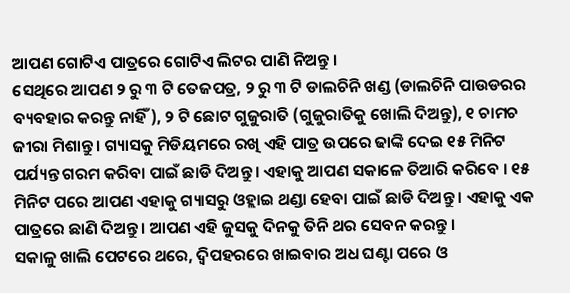ଆପଣ ଗୋଟିଏ ପାତ୍ରରେ ଗୋଟିଏ ଲିଟର ପାଣି ନିଅନ୍ତୁ ।
ସେଥିରେ ଆପଣ ୨ ରୁ ୩ ଟି ତେଜପତ୍ର, ୨ ରୁ ୩ ଟି ଡାଲଚିନି ଖଣ୍ଡ (ଡାଲଚିନି ପାଉଡରର ବ୍ୟବହାର କରନ୍ତୁ ନାହିଁ), ୨ ଟି ଛୋଟ ଗୁଜୁରାତି (ଗୁଜୁରାତିକୁ ଖୋଲି ଦିଅନ୍ତୁ), ୧ ଚାମଚ ଜୀରା ମିଶାନ୍ତୁ । ଗ୍ୟାସକୁ ମିଡିୟମରେ ରଖି ଏହି ପାତ୍ର ଉପରେ ଢାଙ୍କି ଦେଇ ୧୫ ମିନିଟ ପର୍ଯ୍ୟନ୍ତ ଗରମ କରିବା ପାଇଁ ଛାଡି ଦିଅନ୍ତୁ । ଏହାକୁ ଆପଣ ସକାଳେ ତିଆରି କରିବେ । ୧୫ ମିନିଟ ପରେ ଆପଣ ଏହାକୁ ଗ୍ୟାସରୁ ଓହ୍ଲାଇ ଥଣ୍ଡା ହେବା ପାଇଁ ଛାଡି ଦିଅନ୍ତୁ । ଏହାକୁ ଏକ ପାତ୍ରରେ ଛାଣି ଦିଅନ୍ତୁ । ଆପଣ ଏହି ଜୁସକୁ ଦିନକୁ ତିନି ଥର ସେବନ କରନ୍ତୁ ।
ସକାଳୁ ଖାଲି ପେଟରେ ଥରେ, ଦ୍ଵିପହରରେ ଖାଇବାର ଅଧ ଘଣ୍ଟା ପରେ ଓ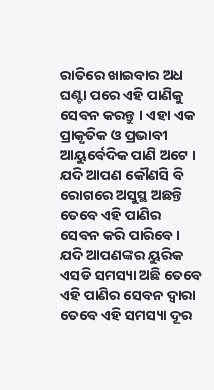ରାତିରେ ଖାଇବାର ଅଧ ଘଣ୍ଟା ପରେ ଏହି ପାଣିକୁ ସେବନ କରନ୍ତୁ । ଏହା ଏକ ପ୍ରାକୃତିକ ଓ ପ୍ରଭାବୀ ଆୟୁର୍ବେଦିକ ପାଣି ଅଟେ । ଯଦି ଆପଣ କୌଣସି ବି ରୋଗରେ ଅସୁସ୍ଥ ଅଛନ୍ତି ତେବେ ଏହି ପାଣିର ସେବନ କରି ପାରିବେ । ଯଦି ଆପଣଙ୍କର ୟୁରିକ ଏସଡି ସମସ୍ୟା ଅଛି ତେବେ ଏହି ପାଣିର ସେବନ ଦ୍ଵାରା ତେବେ ଏହି ସମସ୍ୟା ଦୂର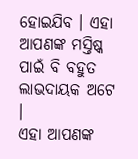ହୋଇଯିବ । ଏହା ଆପଣଙ୍କ ମସ୍ତିଷ୍କ ପାଇଁ ବି ବହୁତ ଲାଭଦାୟକ ଅଟେ ।
ଏହା ଆପଣଙ୍କ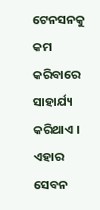ଟେନସନକୁ କମ କରିବାରେ ସାହାର୍ଯ୍ୟ କରିଥାଏ । ଏହାର ସେବନ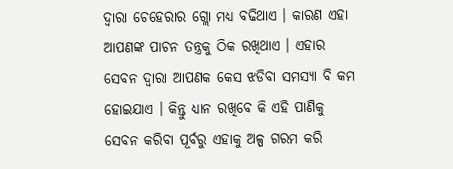ଦ୍ଵାରା ଚେହେରାର ଗ୍ଲୋ ମଧ୍ୟ ବଢିଥାଏ । କାରଣ ଏହା ଆପଣଙ୍କ ପାଚନ ତନ୍ତ୍ରକୁ ଠିକ ରଖିଥାଏ । ଏହାର ସେବନ ଦ୍ଵାରା ଆପଣକ କେସ ଝଡିବା ସମସ୍ୟା ବି କମ ହୋଇଯାଏ । କିନ୍ତୁ ଧ୍ୟାନ ରଖିବେ କି ଏହି ପାଣିକୁ ସେବନ କରିବା ପୂର୍ବରୁ ଏହାକୁ ଅଳ୍ପ ଗରମ କରି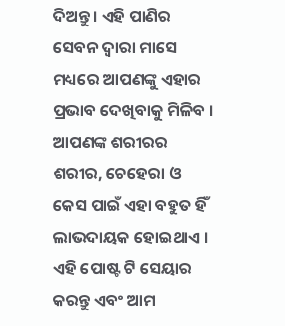ଦିଅନ୍ତୁ । ଏହି ପାଣିର ସେବନ ଦ୍ଵାରା ମାସେ ମଧ୍ୟରେ ଆପଣଙ୍କୁ ଏହାର ପ୍ରଭାବ ଦେଖିବାକୁ ମିଳିବ । ଆପଣଙ୍କ ଶରୀରର ଶରୀର, ଚେହେରା ଓ କେସ ପାଇଁ ଏହା ବହୁତ ହିଁ ଲାଭଦାୟକ ହୋଇଥାଏ । ଏହି ପୋଷ୍ଟ ଟି ସେୟାର କରନ୍ତୁ ଏବଂ ଆମ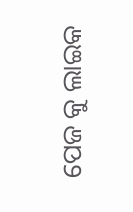ପେଜ କୁ ଲାଇକ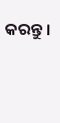କରନ୍ତୁ ।